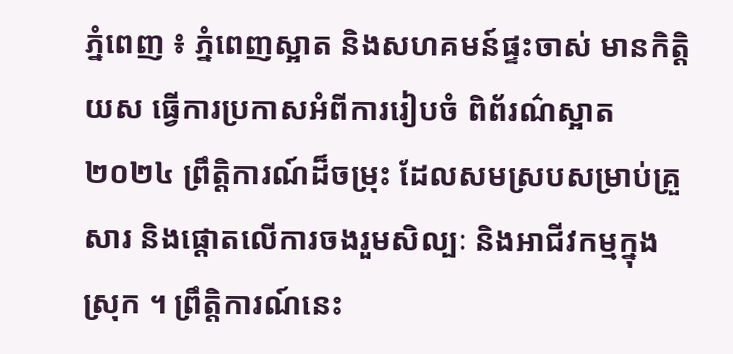ភ្នំពេញ ៖ ភ្នំពេញស្អាត និងសហគមន៍ផ្ទះចាស់ មានកិត្តិយស ធ្វើការប្រកាសអំពីការរៀបចំ ពិព័រណ៌ស្អាត ២០២៤ ព្រឹត្តិការណ៍ដ៏ចម្រុះ ដែលសមស្របសម្រាប់គ្រួសារ និងផ្តោតលើការចងរួមសិល្បៈ និងអាជីវកម្មក្នុងស្រុក ។ ព្រឹត្តិការណ៍នេះ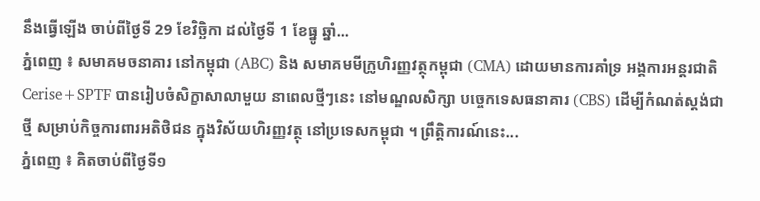នឹងធ្វើឡើង ចាប់ពីថ្ងៃទី 29 ខែវិច្ឆិកា ដល់ថ្ងៃទី 1 ខែធ្នូ ឆ្នាំ...
ភ្នំពេញ ៖ សមាគមចនាគារ នៅកម្ពុជា (ABC) និង សមាគមមីក្រូហិរញ្ញវត្ថុកម្ពុជា (CMA) ដោយមានការគាំទ្រ អង្គការអន្តរជាតិ Cerise+SPTF បានរៀបចំសិក្ខាសាលាមួយ នាពេលថ្មីៗនេះ នៅមណ្ឌលសិក្សា បច្ចេកទេសធនាគារ (CBS) ដើម្បីកំណត់ស្តង់ជាថ្មី សម្រាប់កិច្ចការពារអតិថិជន ក្នុងវិស័យហិរញ្ញវត្ថុ នៅប្រទេសកម្ពុជា ។ ព្រឹត្តិការណ៍នេះ...
ភ្នំពេញ ៖ គិតចាប់ពីថ្ងៃទី១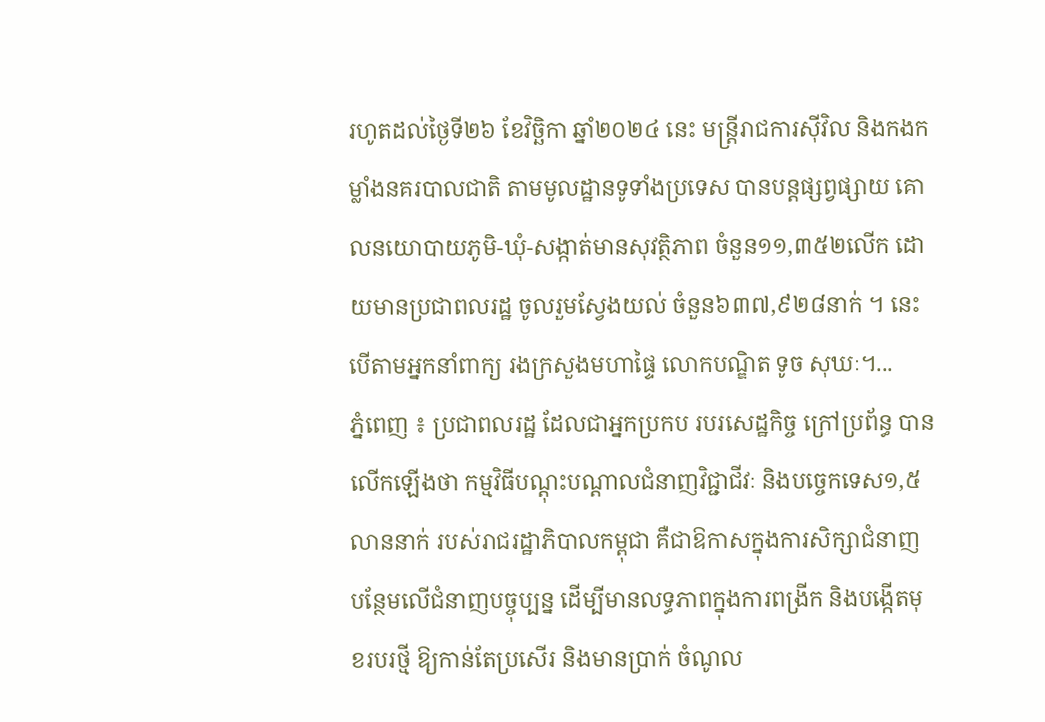រហូតដល់ថ្ងៃទី២៦ ខែវិច្ឆិកា ឆ្នាំ២០២៤ នេះ មន្រ្តីរាជការស៊ីវិល និងកងកម្លាំងនគរបាលជាតិ តាមមូលដ្ឋានទូទាំងប្រទេស បានបន្តផ្សព្វផ្សាយ គោលនយោបាយភូមិ-ឃុំ-សង្កាត់មានសុវត្ថិភាព ចំនួន១១,៣៥២លើក ដោយមានប្រជាពលរដ្ឋ ចូលរួមស្វែងយល់ ចំនួន៦៣៧,៩២៨នាក់ ។ នេះបើតាមអ្នកនាំពាក្យ រងក្រសួងមហាផ្ទៃ លោកបណ្ឌិត ទូច សុឃៈ។...
ភ្នំពេញ ៖ ប្រជាពលរដ្ឋ ដែលជាអ្នកប្រកប របរសេដ្ឋកិច្ច ក្រៅប្រព័ន្ធ បានលើកឡើងថា កម្មវិធីបណ្តុះបណ្តាលជំនាញវិជ្ជាជីវៈ និងបច្ចេកទេស១,៥ លាននាក់ របស់រាជរដ្ឋាភិបាលកម្ពុជា គឺជាឱកាសក្នុងការសិក្សាជំនាញ បន្ថែមលើជំនាញបច្ចុប្បន្ន ដើម្បីមានលទ្ធភាពក្នុងការពង្រីក និងបង្កើតមុខរបរថ្មី ឱ្យកាន់តែប្រសើរ និងមានប្រាក់ ចំណូល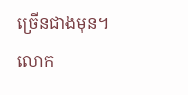ច្រើនជាងមុន។ លោក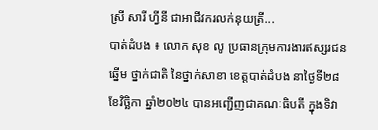ស្រី សារី ហ្វីនី ជាអាជីវករលក់នុយត្រី...
បាត់ដំបង ៖ លោក សុខ លូ ប្រធានក្រុមការងារឥស្សរជនឆ្នើម ថ្នាក់ជាតិ នៃថ្នាក់សាខា ខេត្តបាត់ដំបង នាថ្ងៃទី២៨ ខែវិច្ឆិកា ឆ្នាំ២០២៤ បានអញ្ជើញជាគណៈធិបតី ក្នុងទិវា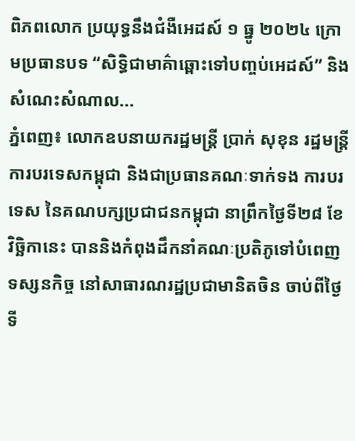ពិភពលោក ប្រយុទ្ធនឹងជំងឺអេដស៍ ១ ធ្នូ ២០២៤ ក្រោមប្រធានបទ “សិទ្ធិជាមាគ៌ាឆ្ពោះទៅបញ្ចប់អេដស៍” និង សំណេះសំណាល...
ភ្នំពេញ៖ លោកឧបនាយករដ្ឋមន្ត្រី ប្រាក់ សុខុន រដ្ឋមន្ត្រីការបរទេសកម្ពុជា និងជាប្រធានគណៈទាក់ទង ការបរទេស នៃគណបក្សប្រជាជនកម្ពុជា នាព្រឹកថ្ងៃទី២៨ ខែវិច្ឆិកានេះ បាននិងកំពុងដឹកនាំគណៈប្រតិភូទៅបំពេញទស្សនកិច្ច នៅសាធារណរដ្ឋប្រជាមានិតចិន ចាប់ពីថ្ងៃទី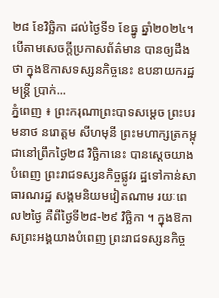២៨ ខែវិច្ឆិកា ដល់ថ្ងៃទី១ ខែធ្នូ ឆ្នាំ២០២៤។ បើតាមសេចក្ដីប្រកាសព័ត៌មាន បានឲ្យដឹងថា ក្នុងឱកាសទស្សនកិច្ចនេះ ឧបនាយករដ្ឋមន្ត្រី ប្រាក់...
ភ្នំពេញ ៖ ព្រះករុណាព្រះបាទសម្ដេច ព្រះបរមនាថ នរោត្តម សីហមុនី ព្រះមហាក្សត្រកម្ពុជានៅព្រឹកថ្ងៃ២៨ វិច្ឆិកានេះ បានស្ដេចយាងបំពេញ ព្រះរាជទស្សនកិច្ចផ្លូវរ ដ្ឋទៅកាន់សាធារណរដ្ឋ សង្គមនិយមវៀតណាម រយៈពេល២ថ្ងៃ គឺពីថ្ងៃទី២៨-២៩ វិច្ឆិកា ។ ក្នុងឱកាសព្រះអង្គយាងបំពេញ ព្រះរាជទស្សនកិច្ច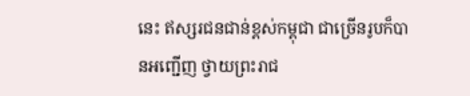នេះ ឥស្សរជនជាន់ខ្ពស់កម្ពុជា ជាច្រើនរូបក៏បានអញ្ជើញ ថ្វាយព្រះរាជ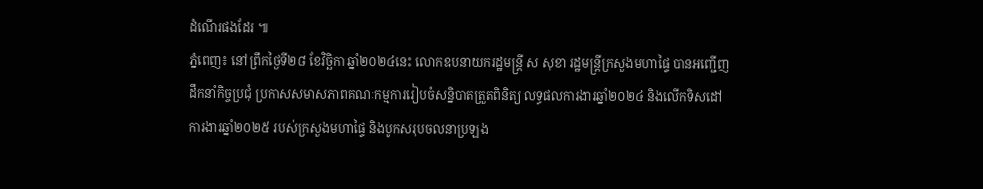ដំណើរផងដែរ ៕
ភ្នំពេញ៖ នៅព្រឹកថ្ងៃទី២៨ ខែវិច្ឆិកា ឆ្នាំ២០២៤នេះ លោកឧបនាយករដ្ឋមន្ត្រី ស សុខា រដ្ឋមន្ត្រីក្រសួងមហាផ្ទៃ បានអញ្ជើញដឹកនាំកិច្ចប្រជុំ ប្រកាសសមាសភាពគណៈកម្មការរៀបចំសន្និបាតត្រួតពិនិត្យ លទ្ធផលការងារឆ្នាំ២០២៤ និងលើកទិសដៅការងារឆ្នាំ២០២៥ របស់ក្រសួងមហាផ្ទៃ និងបូកសរុបចលនាប្រឡង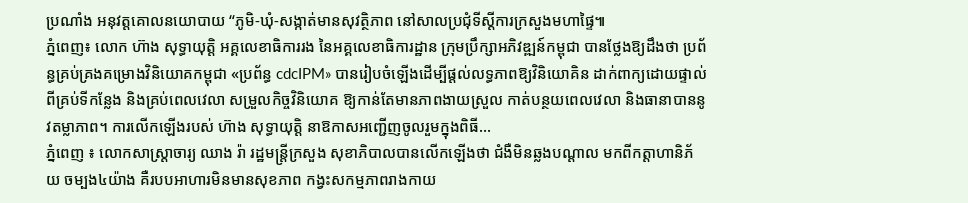ប្រណាំង អនុវត្តគោលនយោបាយ “ភូមិ-ឃុំ-សង្កាត់មានសុវត្ថិភាព នៅសាលប្រជុំទីស្តីការក្រសួងមហាផ្ទៃ៕
ភ្នំពេញ៖ លោក ហ៊ាង សុទ្ធាយុត្តិ អគ្គលេខាធិការរង នៃអគ្គលេខាធិការដ្ឋាន ក្រុមប្រឹក្សាអភិវឌ្ឍន៍កម្ពុជា បានថ្លែងឱ្យដឹងថា ប្រព័ន្ធគ្រប់គ្រងគម្រោងវិនិយោគកម្ពុជា «ប្រព័ន្ធ cdcIPM» បានរៀបចំឡើងដើម្បីផ្តល់លទ្ធភាពឱ្យវិនិយោគិន ដាក់ពាក្យដោយផ្ទាល់ពីគ្រប់ទីកន្លែង និងគ្រប់ពេលវេលា សម្រួលកិច្ចវិនិយោគ ឱ្យកាន់តែមានភាពងាយស្រួល កាត់បន្ថយពេលវេលា និងធានាបាននូវតម្លាភាព។ ការលើកឡើងរបស់ ហ៊ាង សុទ្ធាយុត្តិ នាឱកាសអញ្ជើញចូលរួមក្នុងពិធី...
ភ្នំពេញ ៖ លោកសាស្រ្តាចារ្យ ឈាង រ៉ា រដ្ឋមន្រ្តីក្រសួង សុខាភិបាលបានលើកឡើងថា ជំងឺមិនឆ្លងបណ្តាល មកពីកត្តាហានិភ័យ ចម្បង៤យ៉ាង គឺរបបអាហារមិនមានសុខភាព កង្វះសកម្មភាពរាងកាយ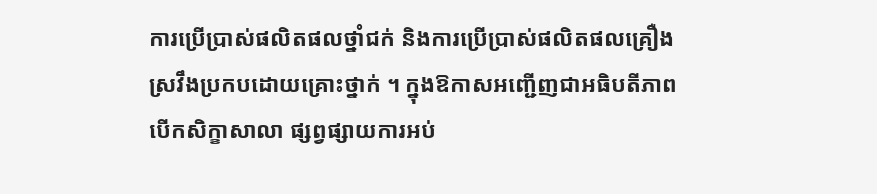ការប្រើប្រាស់ផលិតផលថ្នាំជក់ និងការប្រើប្រាស់ផលិតផលគ្រឿង ស្រវឹងប្រកបដោយគ្រោះថ្នាក់ ។ ក្នុងឱកាសអញ្ជើញជាអធិបតីភាព បើកសិក្ខាសាលា ផ្សព្វផ្សាយការអប់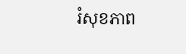រំសុខភាព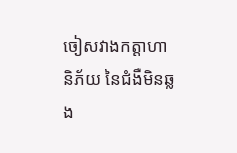ចៀសវាងកត្តាហានិភ័យ នៃជំងឺមិនឆ្លង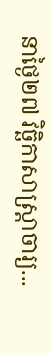នាថ្ងៃ២៧ វិច្ឆិកាសាស្រ្តាចារ្យ...